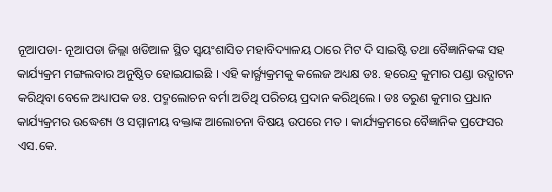ନୂଆପଡା- ନୂଆପଡା ଜିଲ୍ଲା ଖଡିଆଳ ସ୍ଥିତ ସ୍ବୟଂଶାସିତ ମହାବିଦ୍ୟାଳୟ ଠାରେ ମିଟ ଦି ସାଇିଷ୍ଟ ତଥା ବୈଜ୍ଞାନିକଙ୍କ ସହ କାର୍ଯ୍ୟକ୍ରମ ମଙ୍ଗଲବାର ଅନୁଷ୍ଠିତ ହୋଇଯାଇଛି । ଏହି କାର୍ର୍ଯ୍ୟକ୍ରମକୁ କଲେଜ ଅଧ୍ୟକ୍ଷ ଡଃ. ହରେନ୍ଦ୍ର କୁମାର ପଣ୍ଡା ଉଦ୍ଘାଟନ କରିଥିବା ବେଳେ ଅଧ୍ୟାପକ ଡଃ. ପଦ୍ମଲୋଚନ ବର୍ମା ଅତିଥି ପରିଚୟ ପ୍ରଦାନ କରିଥିଲେ । ଡଃ ତରୁଣ କୁମାର ପ୍ରଧାନ କାର୍ଯ୍ୟକ୍ରମର ଉଦ୍ଧେଶ୍ୟ ଓ ସମ୍ମାନୀୟ ବକ୍ତାଙ୍କ ଆଲୋଚନା ବିଷୟ ଉପରେ ମତ । କାର୍ଯ୍ୟକ୍ରମରେ ବୈଜ୍ଞାନିକ ପ୍ରଫେସର ଏସ.କେ.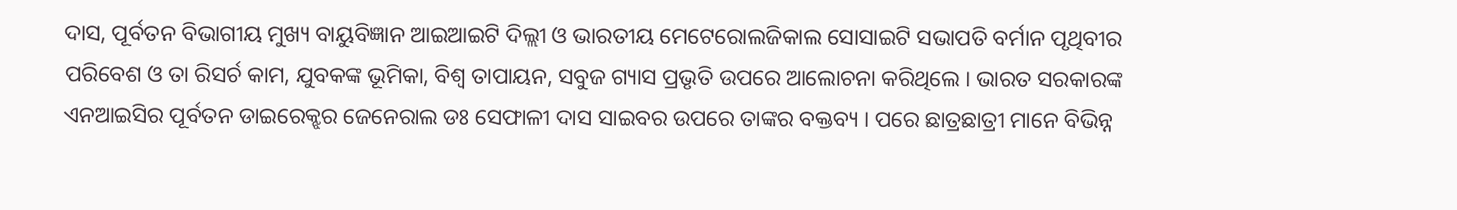ଦାସ, ପୂର୍ବତନ ବିଭାଗୀୟ ମୁଖ୍ୟ ବାୟୁବିଜ୍ଞାନ ଆଇଆଇଟି ଦିଲ୍ଲୀ ଓ ଭାରତୀୟ ମେଟେରୋଲଜିକାଲ ସୋସାଇଟି ସଭାପତି ବର୍ମାନ ପୃଥିବୀର ପରିବେଶ ଓ ତା ରିସର୍ଚ କାମ, ଯୁବକଙ୍କ ଭୂମିକା, ବିଶ୍ବ ତାପାୟନ, ସବୁଜ ଗ୍ୟାସ ପ୍ରଭୃତି ଉପରେ ଆଲୋଚନା କରିଥିଲେ । ଭାରତ ସରକାରଙ୍କ ଏନଆଇସିର ପୂର୍ବତନ ଡାଇରେକ୍ଝର ଜେନେରାଲ ଡଃ ସେଫାଳୀ ଦାସ ସାଇବର ଉପରେ ତାଙ୍କର ବକ୍ତବ୍ୟ । ପରେ ଛାତ୍ରଛାତ୍ରୀ ମାନେ ବିଭିନ୍ନ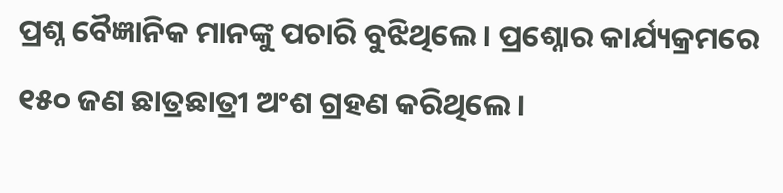ପ୍ରଶ୍ନ ବୈଜ୍ଞାନିକ ମାନଙ୍କୁ ପଚାରି ବୁଝିଥିଲେ । ପ୍ରଶ୍ନୋର କାର୍ଯ୍ୟକ୍ରମରେ ୧୫୦ ଜଣ ଛାତ୍ରଛାତ୍ରୀ ଅଂଶ ଗ୍ରହଣ କରିଥିଲେ ।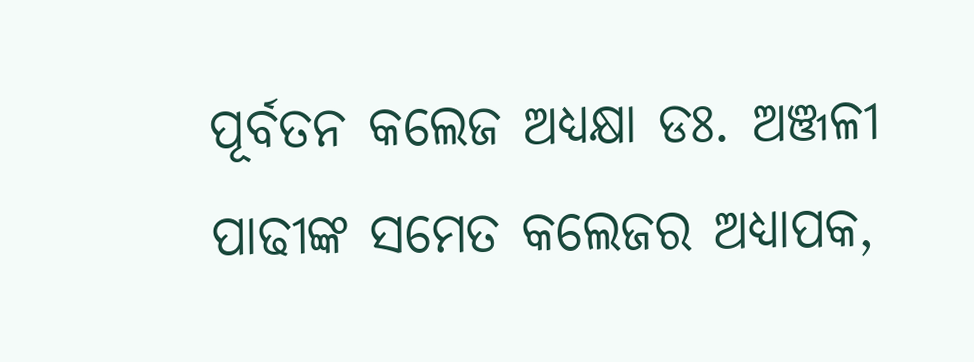ପୂର୍ବତନ କଲେଜ ଅଧ୍ୟକ୍ଷା ଡଃ. ଅଞ୍ଜଳୀ ପାଢୀଙ୍କ ସମେତ କଲେଜର ଅଧ୍ୟାପକ,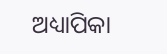ଅଧ୍ୟାପିକା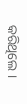କରିଥିଲେ ।